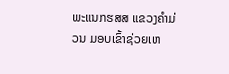ພະແນກຮສສ ແຂວງຄຳມ່ວນ ມອບເຂົ້າຊ່ວຍເຫ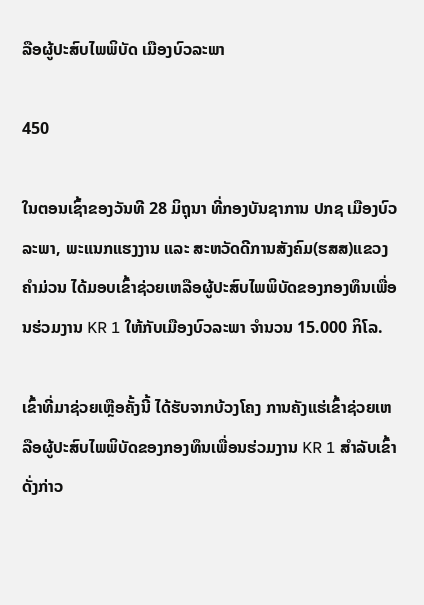ລືອຜູ້ປະສົບໄພພິບັດ ເມືອງບົວລະພາ

450

ໃນຕອນເຊົ້າຂອງວັນທີ 28 ມິຖຸນາ ທີ່ກອງບັນຊາການ ປກຊ ເມືອງບົວລະພາ, ພະແນກແຮງງານ ແລະ ສະຫວັດດີການສັງຄົມ(ຮສສ)ແຂວງຄຳມ່ວນ ໄດ້ມອບເຂົ້າຊ່ວຍເຫລືອຜູ້ປະສົບໄພພິບັດຂອງກອງທຶນເພື່ອນຮ່ວມງານ KR 1 ໃຫ້ກັບເມືອງບົວລະພາ ຈຳນວນ 15.000 ກິໂລ.

ເຂົ້າທີ່ມາຊ່ວຍເຫຼືອຄັ້ງນີ້ ໄດ້ຮັບຈາກບ້ວງໂຄງ ການຄັງແຮ່ເຂົ້າຊ່ວຍເຫລືອຜູ້ປະສົບໄພພິບັດຂອງກອງທຶນເພື່ອນຮ່ວມງານ KR 1 ສຳລັບເຂົ້າດັ່ງກ່າວ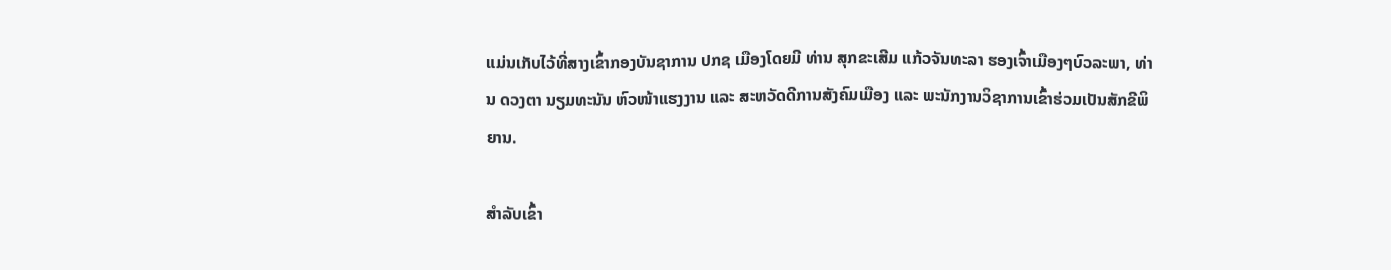ແມ່ນເກັບໄວ້ທີ່ສາງເຂົ້າກອງບັນຊາການ ປກຊ ເມືອງໂດຍມີ ທ່ານ ສຸກຂະເສີມ ແກ້ວຈັນທະລາ ຮອງເຈົ້າເມືອງໆບົວລະພາ, ທ່ານ ດວງຕາ ນຽມທະນັນ ຫົວໜ້າແຮງງານ ແລະ ສະຫວັດດີການສັງຄົມເມືອງ ແລະ ພະນັກງານວິຊາການເຂົ້າຮ່ວມເປັນສັກຂີພິຍານ.

ສຳລັບເຂົ້າ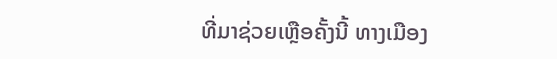ທີ່ມາຊ່ວຍເຫຼືອຄັ້ງນີ້ ທາງເມືອງ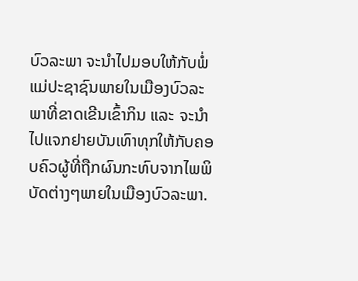ບົວລະພາ ຈະນຳໄປມອບໃຫ້ກັບພໍ່ແມ່ປະຊາຊົນພາຍໃນເມືອງບົວລະພາທີ່ຂາດເຂີນເຂົ້າກິນ ແລະ ຈະນຳໄປແຈກຢາຍບັນເທົາທຸກໃຫ້ກັບຄອບຄົວຜູ້ທີ່ຖືກຜົນກະທົບຈາກໄພພິບັດຕ່າງໆພາຍໃນເມືອງບົວລະພາ.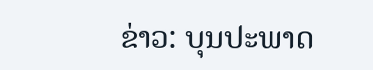ຂ່າວ: ບຸນປະພາດ